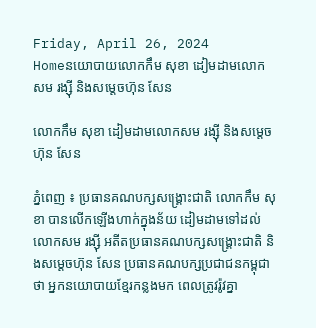Friday, April 26, 2024
Homeនយោបាយលោកកឹម សុខា ដៀមដាមលោកសម រង្ស៊ី និងសម្តេចហ៊ុន សែន

លោកកឹម សុខា ដៀមដាមលោកសម រង្ស៊ី និងសម្តេចហ៊ុន សែន

ភ្នំពេញ ៖ ប្រធានគណបក្សសង្គ្រោះជាតិ លោកកឹម សុខា បានលើកឡើងហាក់ក្នុងន័យ ដៀមដាមទៅដល់លោកសម រង្ស៊ី អតីតប្រធានគណបក្សសង្គ្រោះជាតិ និងសម្តេចហ៊ុន សែន ប្រធានគណបក្សប្រជាជនកម្ពុជាថា អ្នកនយោបាយខ្មែរកន្លងមក ពេលត្រូវរ៉ូវគ្នា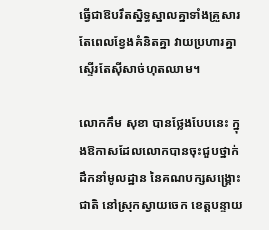ធ្វើជាឱបរឹតស្និទ្ធស្នាលគ្នាទាំងគ្រួសារ តែពេលខ្វែងគំនិតគ្នា វាយប្រហារគ្នាស្ទើរតែស៊ីសាច់ហុតឈាម។

លោកកឹម សុខា បានថ្លែងបែបនេះ ក្នុងឱកាសដែលលោកបានចុះជួបថ្នាក់ដឹកនាំមូលដ្ឋាន នៃគណបក្សសង្គ្រោះជាតិ នៅស្រុកស្វាយចេក ខេត្តបន្ទាយ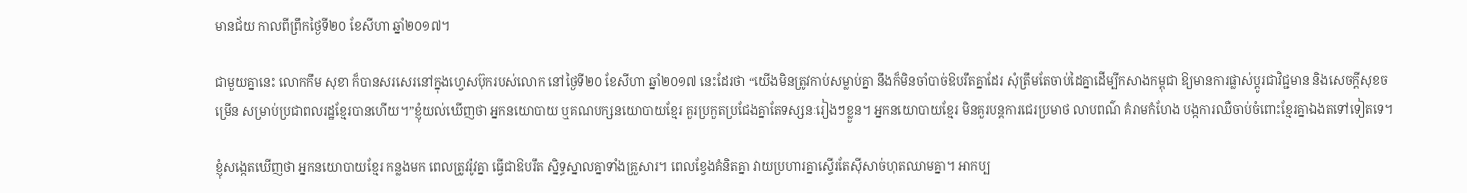មានជ័យ កាលពីព្រឹកថ្ងៃទី២០ ខែសីហា ឆ្នាំ២០១៧។

ជាមួយគ្នានេះ លោកកឹម សុខា ក៏បានសរសេរនៅក្នុងហ្វេសប៊ុករបស់លោក នៅថ្ងៃទី២០ ខែសីហា ឆ្នាំ២០១៧ នេះដែរថា “យើងមិនត្រូវកាប់សម្លាប់គ្នា នឹងក៏មិនចាំបាច់ឱបរឹតគ្នាដែរ សុំត្រឹមតែចាប់ដៃគ្នាដើម្បីកសាងកម្ពុជា ឱ្យមានការផ្លាស់ប្តូរជាវិជ្ជមាន និងសេចក្តីសុខចម្រើន សម្រាប់ប្រជាពលរដ្ឋខ្មែរបានហើយ។”ខ្ញុំយល់ឃើញថា អ្នកនយោបាយ ឬគណបក្សនយោបាយខ្មែរ គួរប្រកួតប្រជែងគ្នាតែទស្សនៈរៀងៗខ្លួន។ អ្នកនយោបាយខ្មែរ មិនគួរបន្តការជេរប្រមាថ លាបពណ៌ គំរាមកំហែង បង្កការឈឺចាប់ចំពោះខ្មែរគ្នាឯងតទៅទៀតទេ។

ខ្ញុំសង្កេតឃើញថា អ្នកនយោបាយខ្មែរ កន្លងមក ពេលត្រូវរ៉ូវគ្នា ធ្វើជាឱបរឹត ស្និទ្ធស្នាលគ្នាទាំងគ្រួសារ។ ពេលខ្វែងគំនិតគ្នា វាយប្រហារគ្នាស្ទើរតែស៊ីសាច់ហុតឈាមគ្នា។ អាកប្ប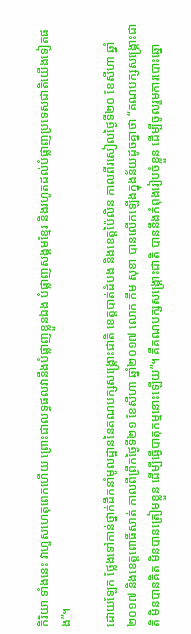កិរិយា ទាំងនេះ វាហួសហេតុពេកហើយ ព្រោះជាលទ្ធផលវានឹងបំផ្លាញខ្លួនឯង បំផ្លាញសង្គមខ្មែរ និងរហូតដល់បំផ្លាញប្រទេសជាតិយើងទៀតផង”។

ដោយឡែក ថ្លែងទៅកាន់ថ្នាក់ដឹកនាំមូលដ្ឋាននៃគណបក្សសង្គ្រោះជាតិ ខេត្តបាត់ដំបង និងខេត្តប៉ៃលិន កាលពីរសៀលថ្ងៃទី២០ ខែសីហា ឆ្នាំ២០១៧ និងខេត្តពោធិ៍សាត់ កាលពីព្រឹកថ្ងៃទី២១ ខែសីហា ឆ្នាំ២០១៧ លោក កឹម សុខា បានលើកឡើងក្នុងន័យដូចគ្នាថា “គណបក្សសង្គ្រោះជាតិ មិនបានគិត មិនបានត្រៀមខ្លួន ដើម្បីធ្វើបាតុកម្មនោះឡើយ”។ គឺគណបក្សសង្គ្រោះជាតិ បាននឹងកំពុងរៀបចំខ្លួន ដើម្បីចូលរួមការបោះឆ្នោ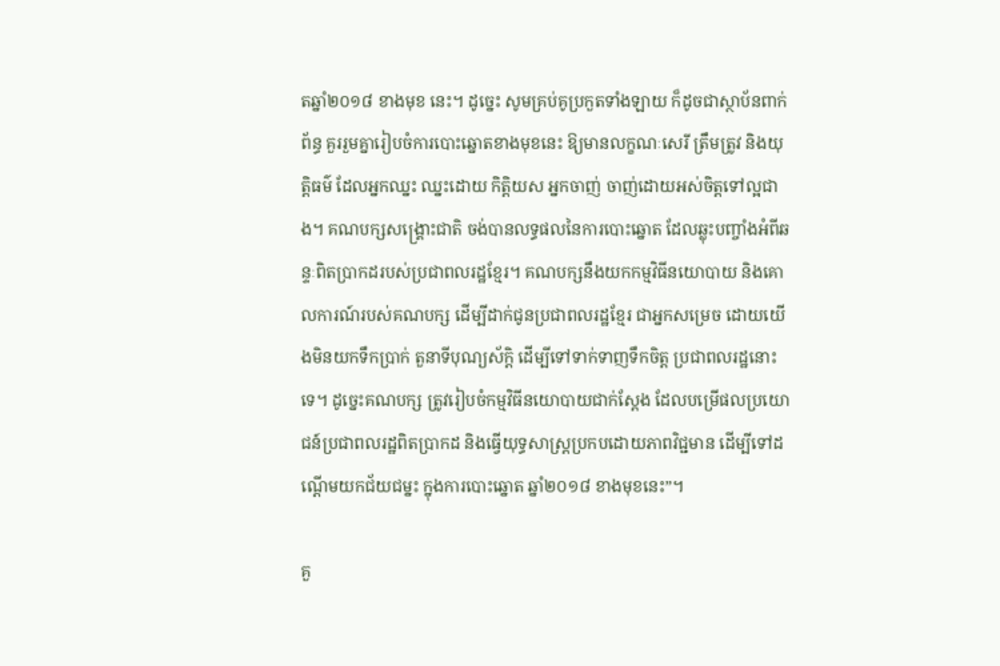តឆ្នាំ២០១៨ ខាងមុខ នេះ។ ដូច្នេះ សូមគ្រប់គូប្រកួតទាំងឡាយ ក៏ដូចជាស្ថាប័នពាក់ព័ន្ធ គួររួមគ្នារៀបចំការបោះឆ្នោតខាងមុខនេះ ឱ្យមានលក្ខណៈសេរី ត្រឹមត្រូវ និងយុត្តិធម៌ ដែលអ្នកឈ្នះ ឈ្នះដោយ កិត្តិយស អ្នកចាញ់ ចាញ់ដោយអស់ចិត្តទៅល្អជាង។ គណបក្សសង្គ្រោះជាតិ ចង់បានលទ្ធផលនៃការបោះឆ្នោត ដែលឆ្លុះបញ្ចាំងអំពីឆន្ទៈពិតប្រាកដរបស់ប្រជាពលរដ្ឋខ្មែរ។ គណបក្សនឹងយកកម្មវិធីនយោបាយ និងគោលការណ៍របស់គណបក្ស ដើម្បីដាក់ជូនប្រជាពលរដ្ឋខ្មែរ ជាអ្នកសម្រេច ដោយយើងមិនយកទឹកប្រាក់ តួនាទីបុណ្យស័ក្តិ ដើម្បីទៅទាក់ទាញទឹកចិត្ត ប្រជាពលរដ្ឋនោះទេ។ ដូច្នេះគណបក្ស ត្រូវរៀបចំកម្មវិធីនយោបាយជាក់ស្តែង ដែលបម្រើផលប្រយោជន៍ប្រជាពលរដ្ឋពិតប្រាកដ និងធ្វើយុទ្ធសាស្ត្រប្រកបដោយភាពវិជ្ជមាន ដើម្បីទៅដណ្តើមយកជ័យជម្នះ ក្នុងការបោះឆ្នោត ឆ្នាំ២០១៨ ខាងមុខនេះ”។

គួ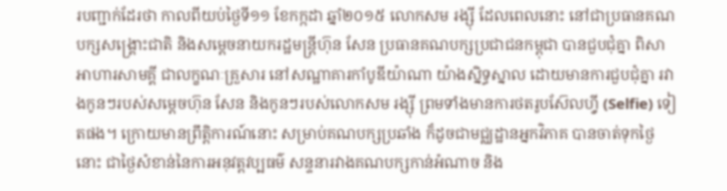របញ្ជាក់ដែរថា កាលពីយប់ថ្ងៃទី១១ ខែកក្កដា ឆ្នាំ២០១៥ លោកសម រង្ស៊ី ដែលពេលនោះ នៅជាប្រធានគណបក្សសង្គ្រោះជាតិ និងសម្តេចនាយករដ្ឋមន្ត្រីហ៊ុន សែន ប្រធានគណបក្សប្រជាជនកម្ពុជា បានជួបជុំគ្នា ពិសាអាហារសាមគ្គី ជាលក្ខណៈគ្រួសារ នៅសណ្ឋាគារកាំបូឌីយ៉ាណា យ៉ាងស្និទ្ធស្នាល ដោយមានការជួបជុំគ្នា រវាងកូនៗរបស់សម្តេចហ៊ុន សែន និងកូនៗរបស់លោកសម រង្ស៊ី ព្រមទាំងមានការថតរូបស៊ែលហ៊្វី (Selfie) ទៀតផង។ ក្រោយមានព្រឹត្តិការណ៍នោះ សម្រាប់គណបក្សប្រឆាំង ក៏ដូចជាមជ្ឈដ្ឋានអ្នកវិភាគ បានចាត់ទុកថ្ងៃនោះ ជាថ្ងៃសំខាន់នៃការអនុវត្តវប្បធម៌ សន្ទនារវាងគណបក្សកាន់អំណាច និង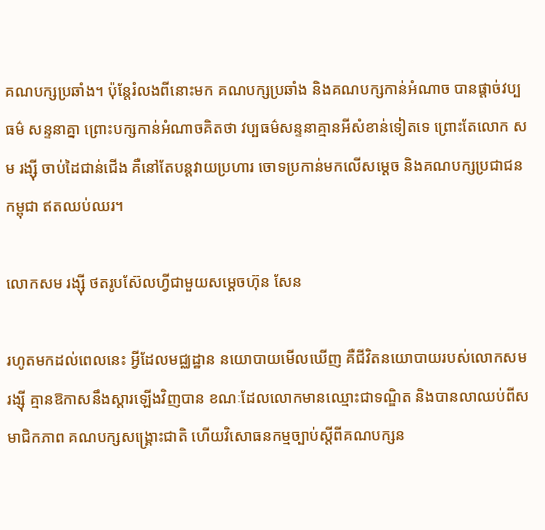គណបក្សប្រឆាំង។ ប៉ុន្តែរំលងពីនោះមក គណបក្សប្រឆាំង និងគណបក្សកាន់អំណាច បានផ្តាច់វប្បធម៌ សន្ទនាគ្នា ព្រោះបក្សកាន់អំណាចគិតថា វប្បធម៌សន្ទនាគ្មានអីសំខាន់ទៀតទេ ព្រោះតែលោក សម រង្ស៊ី ចាប់ដៃជាន់ជើង គឺនៅតែបន្តវាយប្រហារ ចោទប្រកាន់មកលើសម្តេច និងគណបក្សប្រជាជនកម្ពុជា ឥតឈប់ឈរ។

លោកសម រង្ស៊ី ថតរូបស៊ែលហ្វីជាមួយសម្តេចហ៊ុន សែន

រហូតមកដល់ពេលនេះ អ្វីដែលមជ្ឈដ្ឋាន នយោបាយមើលឃើញ គឺជីវិតនយោបាយរបស់លោកសម រង្ស៊ី គ្មានឱកាសនឹងស្តារឡើងវិញបាន ខណៈដែលលោកមានឈ្មោះជាទណ្ឌិត និងបានលាឈប់ពីសមាជិកភាព គណបក្សសង្គ្រោះជាតិ ហើយវិសោធនកម្មច្បាប់ស្តីពីគណបក្សន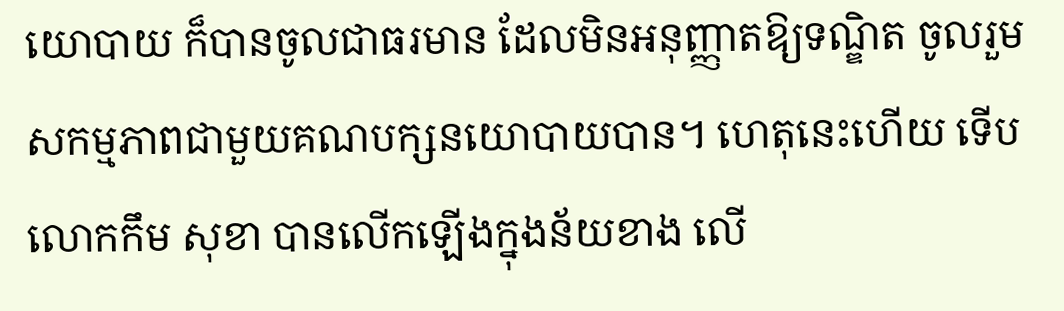យោបាយ ក៏បានចូលជាធរមាន ដែលមិនអនុញ្ញាតឱ្យទណ្ឌិត ចូលរួមសកម្មភាពជាមួយគណបក្សនយោបាយបាន។ ហេតុនេះហើយ ទើបលោកកឹម សុខា បានលើកឡើងក្នុងន័យខាង លើ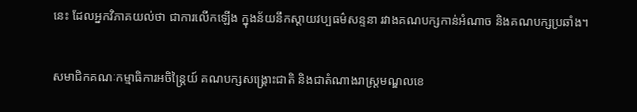នេះ ដែលអ្នកវិភាគយល់ថា ជាការលើកឡើង ក្នុងន័យនឹកស្តាយវប្បធម៌សន្ទនា រវាងគណបក្សកាន់អំណាច និងគណបក្សប្រឆាំង។

សមាជិកគណៈកម្មាធិការអចិន្ត្រៃយ៍ គណបក្សសង្គ្រោះជាតិ និងជាតំណាងរាស្ត្រមណ្ឌលខេ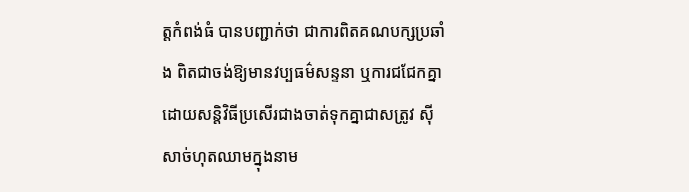ត្តកំពង់ធំ បានបញ្ជាក់ថា ជាការពិតគណបក្សប្រឆាំង ពិតជាចង់ឱ្យមានវប្បធម៌សន្ទនា ឬការជជែកគ្នា ដោយសន្តិវិធីប្រសើរជាងចាត់ទុកគ្នាជាសត្រូវ ស៊ីសាច់ហុតឈាមក្នុងនាម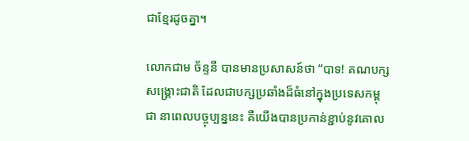ជាខ្មែរដូចគ្នា។

លោកជាម ច័ន្ទនី បានមានប្រសាសន៍ថា “បាទ! គណបក្សសង្គ្រោះជាតិ ដែលជាបក្សប្រឆាំងដ៏ធំនៅក្នុងប្រទេសកម្ពុជា នាពេលបច្ចុប្បន្ននេះ គឺយើងបានប្រកាន់ខ្ជាប់នូវគោល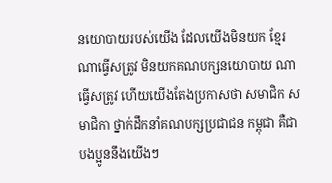នយោបាយរបស់យើង ដែលយើងមិនយក ខ្មែរណាធ្វើសត្រូវ មិនយកគណបក្សនយោបាយ ណាធ្វើសត្រូវ ហើយយើងតែងប្រកាសថា សមាជិក សមាជិកា ថ្នាក់ដឹកនាំគណបក្សប្រជាជន កម្ពុជា គឺជាបងប្អូននឹងយើងៗ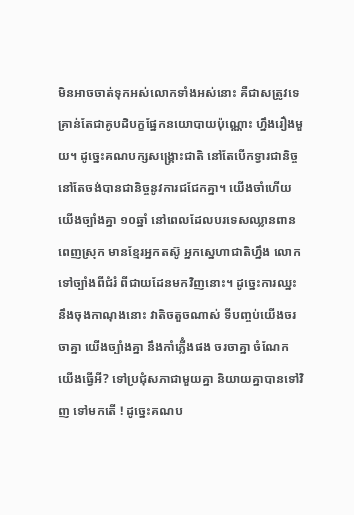មិនអាចចាត់ទុកអស់លោកទាំងអស់នោះ គឺជាសត្រូវទេ គ្រាន់តែជាគូបដិបក្ខផ្នែកនយោបាយប៉ុណ្ណោះ ហ្នឹងរឿងមួយ។ ដូច្នេះគណបក្សសង្គ្រោះជាតិ នៅតែបើកទ្វារជានិច្ច នៅតែចង់បានជានិច្ចនូវការជជែកគ្នា។ យើងចាំហើយ យើងច្បាំងគ្នា ១០ឆ្នាំ នៅពេលដែលបរទេសឈ្លានពានពេញស្រុក មានខ្មែរអ្នកតស៊ូ អ្នកស្នេហាជាតិហ្នឹង លោកទៅច្បាំងពីជំរំ ពីជាយដែនមកវិញនោះ។ ដូច្នេះការឈ្នះនឹងចុងកាណុងនោះ វាតិចតួចណាស់ ទីបញ្ចប់យើងចរចាគ្នា យើងច្បាំងគ្នា នឹងកាំភ្លើំងផង ចរចាគ្នា ចំណែកយើងធ្វើអី? ទៅប្រជុំសភាជាមួយគ្នា និយាយគ្នាបានទៅវិញ ទៅមកតើ ! ដូច្នេះគណប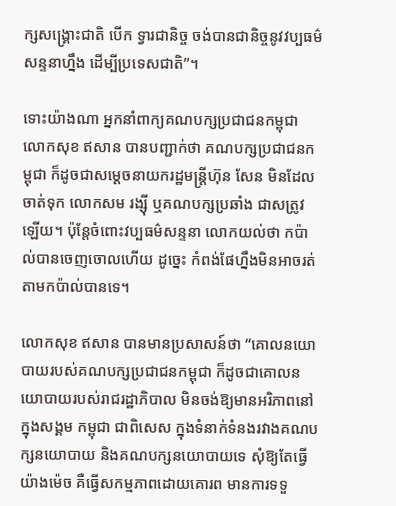ក្សសង្គ្រោះជាតិ បើក ទ្វារជានិច្ច ចង់បានជានិច្ចនូវវប្បធម៌សន្ទនាហ្នឹង ដើម្បីប្រទេសជាតិ”។

ទោះយ៉ាងណា អ្នកនាំពាក្យគណបក្សប្រជាជនកម្ពុជា លោកសុខ ឥសាន បានបញ្ជាក់ថា គណបក្សប្រជាជនកម្ពុជា ក៏ដូចជាសម្តេចនាយករដ្ឋមន្ត្រីហ៊ុន សែន មិនដែលចាត់ទុក លោកសម រង្ស៊ី ឬគណបក្សប្រឆាំង ជាសត្រូវឡើយ។ ប៉ុន្តែចំពោះវប្បធម៌សន្ទនា លោកយល់ថា កប៉ាល់បានចេញចោលហើយ ដូច្នេះ កំពង់ផែហ្នឹងមិនអាចរត់តាមកប៉ាល់បានទេ។

លោកសុខ ឥសាន បានមានប្រសាសន៍ថា “គោលនយោបាយរបស់គណបក្សប្រជាជនកម្ពុជា ក៏ដូចជាគោលនយោបាយរបស់រាជរដ្ឋាភិបាល មិនចង់ឱ្យមានអរិភាពនៅក្នុងសង្គម កម្ពុជា ជាពិសេស ក្នុងទំនាក់ទំនងរវាងគណបក្សនយោបាយ និងគណបក្សនយោបាយទេ សុំឱ្យតែធ្វើយ៉ាងម៉េច គឺធ្វើសកម្មភាពដោយគោរព មានការទទួ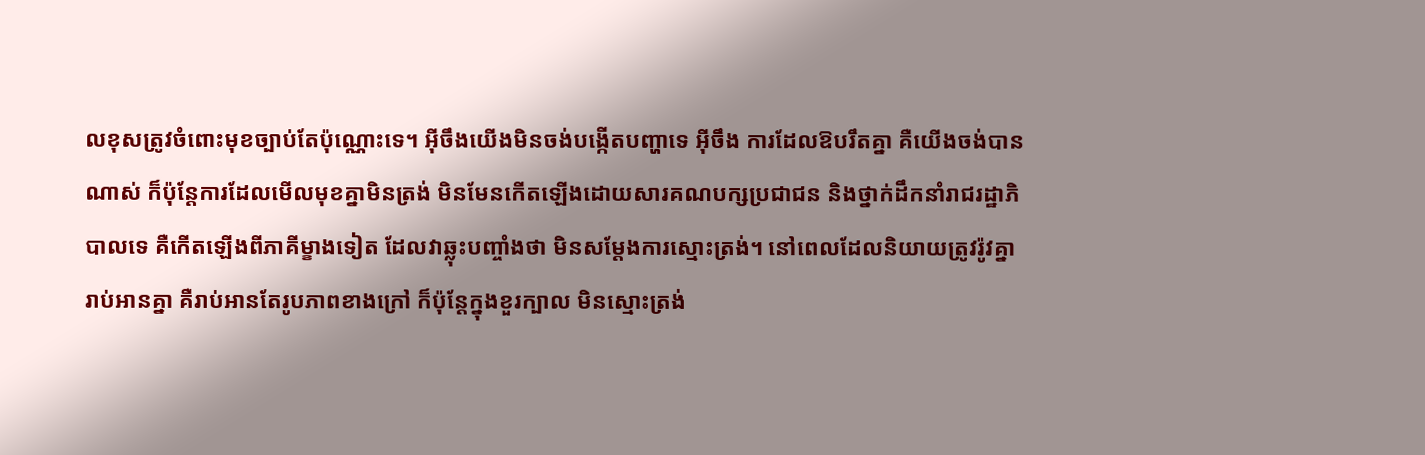លខុសត្រូវចំពោះមុខច្បាប់តែប៉ុណ្ណោះទេ។ អ៊ីចឹងយើងមិនចង់បង្កើតបញ្ហាទេ អ៊ីចឹង ការដែលឱបរឹតគ្នា គឺយើងចង់បានណាស់ ក៏ប៉ុន្តែការដែលមើលមុខគ្នាមិនត្រង់ មិនមែនកើតឡើងដោយសារគណបក្សប្រជាជន និងថ្នាក់ដឹកនាំរាជរដ្ឋាភិបាលទេ គឺកើតឡើងពីភាគីម្ខាងទៀត ដែលវាឆ្លុះបញ្ចាំងថា មិនសម្តែងការស្មោះត្រង់។ នៅពេលដែលនិយាយត្រូវរ៉ូវគ្នា រាប់អានគ្នា គឺរាប់អានតែរូបភាពខាងក្រៅ ក៏ប៉ុន្តែក្នុងខួរក្បាល មិនស្មោះត្រង់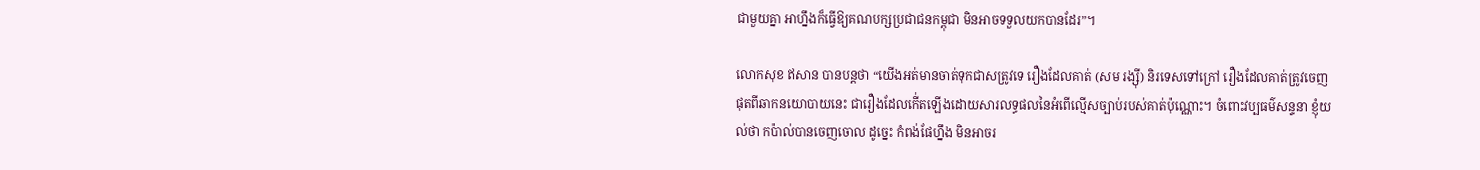ជាមួយគ្នា អាហ្នឹងក៏ធ្វើឱ្យគណបក្សប្រជាជនកម្ពុជា មិនអាចទទួលយកបានដែរ”។

លោកសុខ ឥសាន បានបន្តថា “យើងអត់មានចាត់ទុកជាសត្រូវទេ រឿងដែលគាត់ (សម រង្ស៊ី) និរទេសទៅក្រៅ រឿងដែលគាត់ត្រូវចេញផុតពីឆាកនយោបាយនេះ ជារឿងដែលកើ់តឡើងដោយសារលទ្ធផលនៃអំពើល្មើសច្បាប់របស់គាត់ប៉ុណ្ណោះ។ ចំពោះវប្បធម៌សន្ទនា ខ្ញុំយល់ថា កប៉ាល់បានចេញចោល ដូច្នេះ កំពង់ផែហ្នឹង មិនអាចរ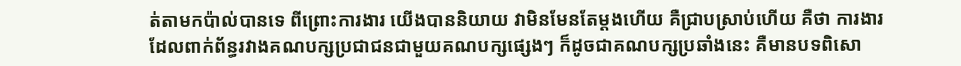ត់តាមកប៉ាល់បានទេ ពីព្រោះការងារ យើងបាននិយាយ វាមិនមែនតែម្តងហើយ គឺជ្រាបស្រាប់ហើយ គឺថា ការងារ ដែលពាក់ព័ន្ធរវាងគណបក្សប្រជាជនជាមួយគណបក្សផ្សេងៗ ក៏ដូចជាគណបក្សប្រឆាំងនេះ គឺមានបទពិសោ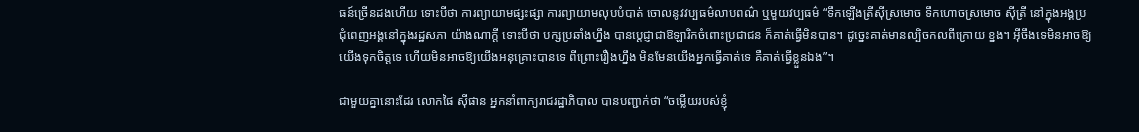ធន៍ច្រើនដងហើយ ទោះបីថា ការព្យាយាមផ្សះផ្សា ការព្យាយាមលុបបំបាត់ ចោលនូវវប្បធម៌លាបពណ៌ ឬមួយវប្បធម៌ “ទឹកឡើងត្រីស៊ីស្រមោច ទឹកហោចស្រមោច ស៊ីត្រី នៅក្នុងអង្គប្រជុំពេញអង្គនៅក្នុងរដ្ឋសភា យ៉ាងណាក្តី ទោះបីថា បក្សប្រឆាំងហ្នឹង បានប្តេជ្ញាជាឱឡារិកចំពោះប្រជាជន ក៏គាត់ធ្វើមិនបាន។ ដូច្នេះគាត់មានល្បិចកលពីក្រោយ ខ្នង។ អ៊ីចឹងទេមិនអាចឱ្យយើងទុកចិត្តទេ ហើយមិនអាចឱ្យយើងអនុគ្រោះបានទេ ពីព្រោះរឿងហ្នឹង មិនមែនយើងអ្នកធ្វើគាត់ទេ គឺគាត់ធ្វើខ្លួនឯង”។

ជាមួយគ្នានោះដែរ លោកផៃ ស៊ីផាន អ្នកនាំពាក្យរាជរដ្ឋាភិបាល បានបញ្ជាក់ថា “ចម្លើយរបស់ខ្ញុំ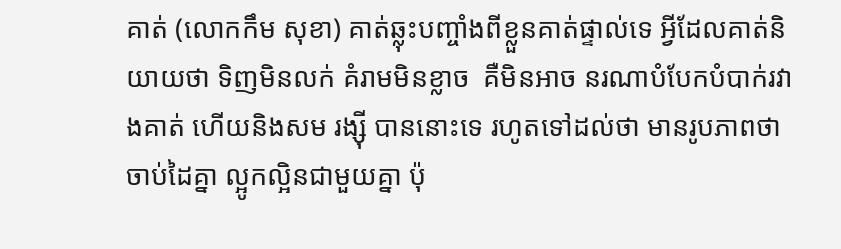គាត់ (លោកកឹម សុខា) គាត់ឆ្លុះបញ្ចាំងពីខ្លួនគាត់ផ្ទាល់ទេ អ្វីដែលគាត់និយាយថា ទិញមិនលក់ គំរាមមិនខ្លាច  គឺមិនអាច នរណាបំបែកបំបាក់រវាងគាត់ ហើយនិងសម រង្ស៊ី បាននោះទេ រហូតទៅដល់ថា មានរូបភាពថាចាប់ដៃគ្នា ល្អូកល្អិនជាមួយគ្នា ប៉ុ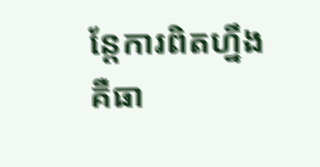ន្តែការពិតហ្នឹង គឺធា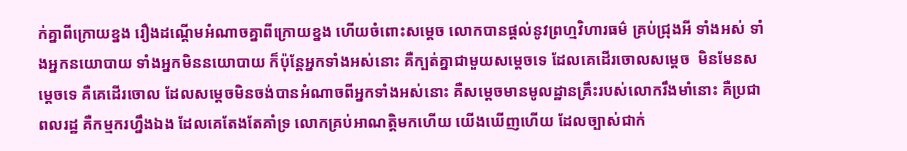ក់គ្នាពីក្រោយខ្នង រឿងដណ្តើមអំណាចគ្នាពីក្រោយខ្នង ហើយចំពោះសម្តេច លោកបានផ្តល់នូវព្រហ្មវិហារធម៌ គ្រប់ជ្រុងអី ទាំងអស់ ទាំងអ្នកនយោបាយ ទាំងអ្នកមិននយោបាយ ក៏ប៉ុន្តែអ្នកទាំងអស់នោះ គឺក្បត់គ្នាជាមួយសម្តេចទេ ដែលគេដើរចោលសម្តេច  មិនមែនសម្តេចទេ គឺគេដើរចោល ដែលសម្តេចមិនចង់បានអំណាចពីអ្នកទាំងអស់នោះ គឺសម្តេចមានមូលដ្ឋានគ្រឹះរបស់លោករឹងមាំនោះ គឺប្រជាពលរដ្ឋ គឺកម្មករហ្នឹងឯង ដែលគេតែងតែគាំទ្រ លោកគ្រប់អាណត្តិមកហើយ យើងឃើញហើយ ដែលច្បាស់ជាក់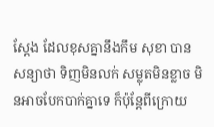ស្តែង ដែលខុសគ្នានឹងកឹម សុខា បានសន្យាថា ទិញមិនលក់ សម្លុតមិនខ្លាច មិនអាចបែកបាក់គ្នាទេ ក៏ប៉ុន្តែពីក្រោយ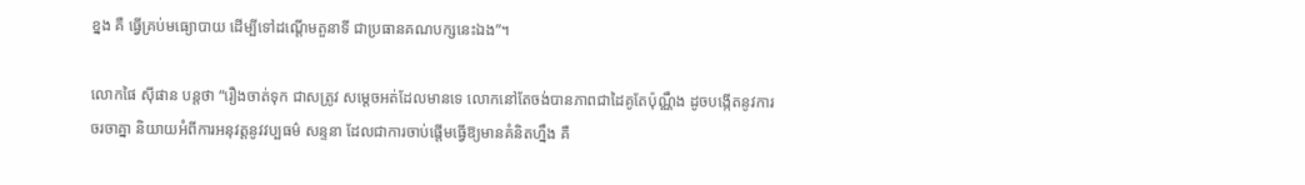ខ្នង គឺ ធ្វើគ្រប់មធ្យោបាយ ដើម្បីទៅដណ្តើមតួនាទី ជាប្រធានគណបក្សនេះឯង”។

លោកផៃ ស៊ីផាន បន្តថា “រឿងចាត់ទុក ជាសត្រូវ សម្តេចអត់ដែលមានទេ លោកនៅតែចង់បានភាពជាដៃគូតែប៉ុណ្ណឹង ដូចបង្កើតនូវការចរចាគ្នា និយាយអំពីការអនុវត្តនូវវប្បធម៌ សន្ទនា ដែលជាការចាប់ផ្តើមធ្វើឱ្យមានគំនិតហ្នឹង គឺ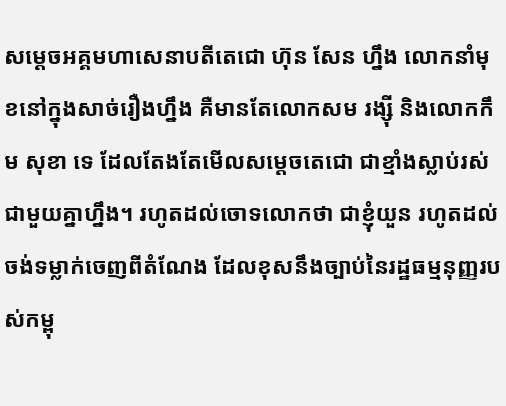សម្តេចអគ្គមហាសេនាបតីតេជោ ហ៊ុន សែន ហ្នឹង លោកនាំមុខនៅក្នុងសាច់រឿងហ្នឹង គឺមានតែលោកសម រង្ស៊ី និងលោកកឹម សុខា ទេ ដែលតែងតែមើលសម្តេចតេជោ ជាខ្មាំងស្លាប់រស់ជាមួយគ្នាហ្នឹង។ រហូតដល់ចោទលោកថា ជាខ្ញុំយួន រហូតដល់ចង់ទម្លាក់ចេញពីតំណែង ដែលខុសនឹងច្បាប់នៃរដ្ឋធម្មនុញ្ញរបស់កម្ពុ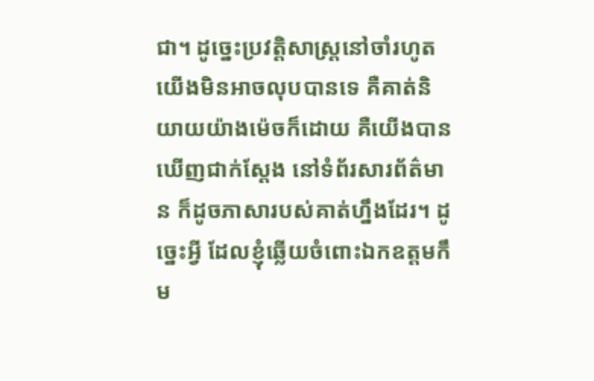ជា។ ដូច្នេះប្រវត្តិសាស្ត្រនៅចាំរហូត យើងមិនអាចលុបបានទេ គឺគាត់និយាយយ៉ាងម៉េចក៏ដោយ គឺយើងបានឃើញជាក់ស្តែង នៅទំព័រសារព័ត៌មាន ក៏ដូចភាសារបស់គាត់ហ្នឹងដែរ។ ដូច្នេះអ្វី ដែលខ្ញុំឆ្លើយចំពោះឯកឧត្តមកឹម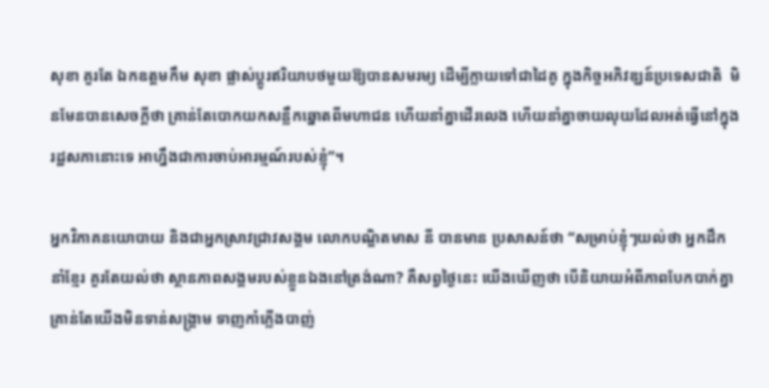សុខា គួរតែ ឯកឧត្តមកឹម សុខា ផ្លាស់ប្តូរឥរិយាបថមួយឱ្យបានសមរម្យ ដើម្បីក្លាយទៅជាដៃគូ ក្នុងកិច្ចអភិវឌ្ឃន៍ប្រទេសជាតិ  មិនមែនបានសេចក្តីថា គ្រាន់តែបោកយកសន្លឹកឆ្នោតពីមហាជន ហើយនាំគ្នាដើរលេង ហើយនាំគ្នាចាយលុយដែលអត់ធ្វើនៅក្នុងរដ្ឋសភានោះទេ អាហ្នឹងជាការចាប់អារម្មណ៍របស់ខ្ញុំ”។

អ្នកវិភាគនយោបាយ និងជាអ្នកស្រាវជ្រាវសង្គម លោកបណ្ឌិតមាស នី បានមាន ប្រសាសន៍ថា “សម្រាប់ខ្ញុំៗយល់ថា អ្នកដឹកនាំខ្មែរ គួរតែយល់ថា ស្ថានភាពសង្គមរបស់ខ្លួនឯងនៅត្រង់ណា? គឺសព្វថ្ងៃនេះ យើងឃើញថា បើនិយាយអំពីភាពបែកបាក់គ្នា គ្រាន់តែយើងមិនទាន់សង្គ្រាម ទាញកាំភ្លើងបាញ់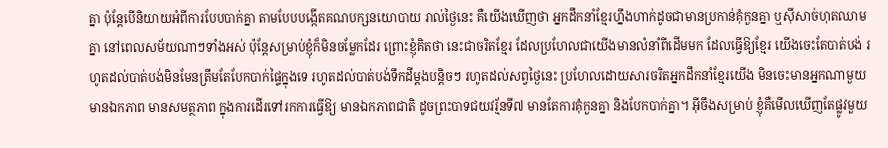គ្នា ប៉ុន្តែបើនិយាយអំពីការបែបបាក់គ្នា តាមបែបបង្កើតគណបក្សនយោបាយ រាល់ថ្ងៃនេះ គឺយើងឃើញថា អ្នកដឹកនាំខ្មែរហ្នឹងហាក់ដូចជាមានប្រកាន់គុំកួនគ្នា ឬស៊ីសាច់ហុតឈាមគ្នា នៅពេលសម័យណាៗទាំងអស់ ប៉ុន្តែសម្រាប់ខ្ញុំក៏មិនចម្លែកដែរ ព្រោះខ្ញុំគិតថា នេះជាចរិតខ្មែរ ដែលប្រហែលជាយើងមានលំនាំពីដើមមក ដែលធ្វើឱ្យខ្មែរ យើងចេះតែបាត់បង់ រហូតដល់បាត់បង់មិនមែនត្រឹមតែបែកបាក់ផ្ទៃក្នុងទេ រហូតដល់បាត់បង់ទឹកដីម្តងបន្តិចៗ រហូតដល់សព្វថ្ងៃនេះ ប្រហែលដោយសារចរិតអ្នកដឹកនាំខ្មែរយើង មិនចេះមានអ្នកណាមួយមានឯកភាព មានសមត្ថភាព ក្នុងការដើរទៅរកការធ្វើឱ្យ មានឯកភាពជាតិ ដូចព្រះបាទជយវរ្ម័នទី៧ មានតែការគុំកួនគ្នា និងបែកបាក់គ្នា។ អ៊ីចឹងសម្រាប់ ខ្ញុំគឺមើលឃើញតែផ្លូវមួយ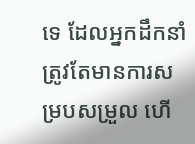ទេ ដែលអ្នកដឹកនាំ ត្រូវតែមានការសម្របសម្រួល ហើ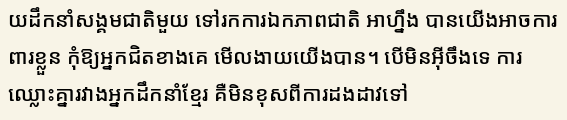យដឹកនាំសង្គមជាតិមួយ ទៅរកការឯកភាពជាតិ អាហ្នឹង បានយើងអាចការពារខ្លួន កុំឱ្យអ្នកជិតខាងគេ មើលងាយយើងបាន។ បើមិនអ៊ីចឹងទេ ការឈ្លោះគ្នារវាងអ្នកដឹកនាំខ្មែរ គឺមិនខុសពីការដងដាវទៅ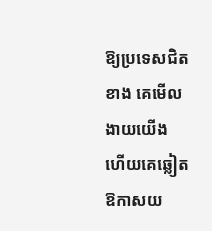ឱ្យប្រទេសជិតខាង គេមើលងាយយើង ហើយគេឆ្លៀតឱកាសយ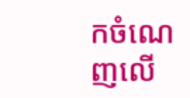កចំណេញលើ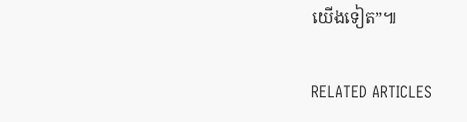យើងទៀត”៕

RELATED ARTICLES